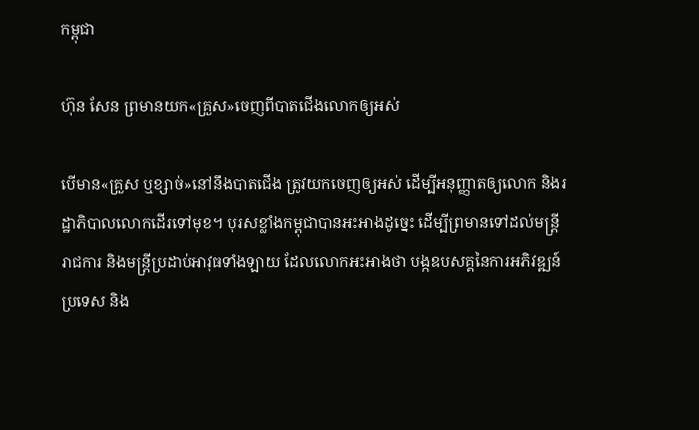កម្ពុជា

ហ៊ុន សែន ព្រមានយក«គ្រួស»ចេញពីបាតជើងលោកឲ្យអស់

បើមាន«គ្រួស ឬខ្សាច់»នៅនឹងបាតជើង ត្រូវយកចេញឲ្យអស់ ដើម្បីអនុញ្ញាតឲ្យលោក និងរដ្ឋាភិបាលលោកដើរទៅមុខ។ បុរសខ្លាំងកម្ពុជាបានអះអាងដូច្នេះ ដើម្បីព្រមានទៅដល់មន្ត្រីរាជការ និងមន្ត្រីប្រដាប់អាវុធទាំងឡាយ ដែលលោកអះអាងថា បង្កឧបសគ្គនៃការអភិវឌ្ឍន៍ប្រទេស និង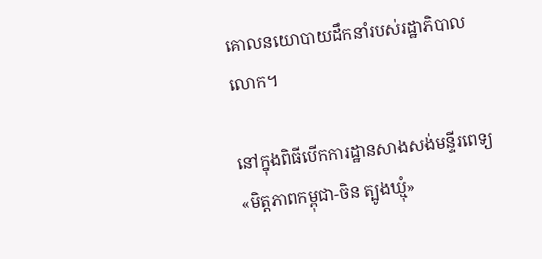គោលនយោបាយដឹកនាំរបស់រដ្ឋាភិបាលលោក។

នៅក្នុងពិធីបើកការដ្ឋានសាងសង់មន្ទីរពេទ្យ «មិត្តភាពកម្ពុជា-ចិន ត្បូងឃ្មុំ»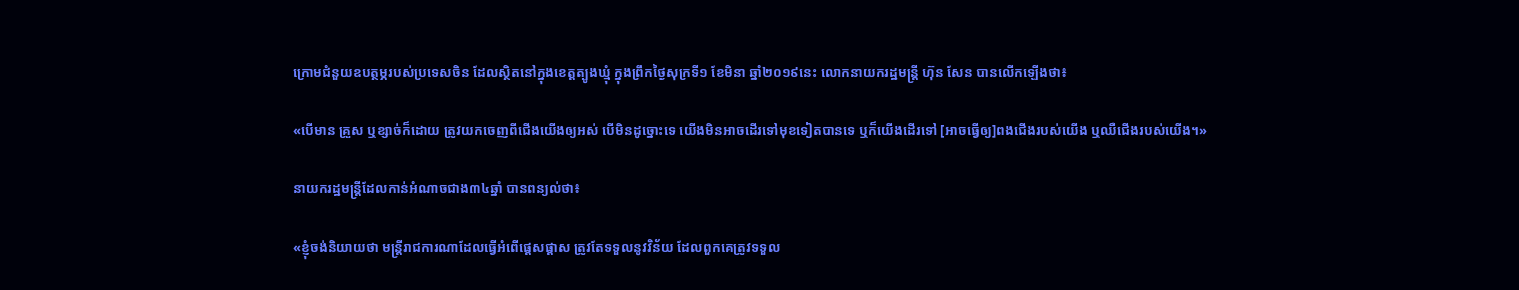ក្រោមជំនួយឧបត្ថម្ភរបស់ប្រទេសចិន ដែលស្ថិតនៅក្នុងខេត្តត្បូងឃ្មុំ ក្នុងព្រឹកថ្ងៃសុក្រទី១ ខែមិនា ឆ្នាំ២០១៩នេះ លោកនាយករដ្ឋមន្ត្រី ហ៊ុន សែន បានលើកឡើងថា៖

«បើមាន គ្រួស ឬខ្សាច់ក៏ដោយ ត្រូវយកចេញពីជើងយើងឲ្យអស់ បើមិនដូច្នោះទេ យើងមិនអាចដើរទៅមុខទៀតបានទេ ឬក៏យើងដើរទៅ [អាចធ្វើឲ្យ]ពងជើងរបស់យើង ឬឈឺជើងរបស់យើង។»

នាយករដ្ឋមន្ត្រីដែលកាន់អំណាចជាង៣៤ឆ្នាំ បានពន្យល់ថា៖

«ខ្ញុំចង់និយាយថា មន្ត្រីរាជការណាដែលធ្វើអំពើផ្ដេសផ្ដាស ត្រូវតែទទួលនូវវិន័យ ដែលពួកគេត្រូវទទួល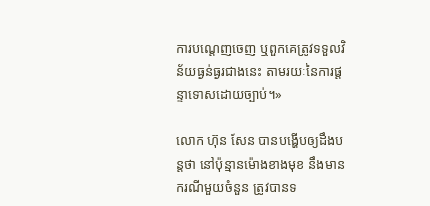ការបណ្ដេញចេញ ឬពួកគេត្រូវទទួលវិន័យធ្ងន់ធ្ងរជាងនេះ តាមរយៈនៃការផ្ដន្ទាទោសដោយច្បាប់។»

លោក ហ៊ុន សែន បានបង្ហើបឲ្យដឹងបន្តថា នៅប៉ុន្មានម៉ោងខាងមុខ នឹងមានករណីមួយចំនួន ត្រូវបានទ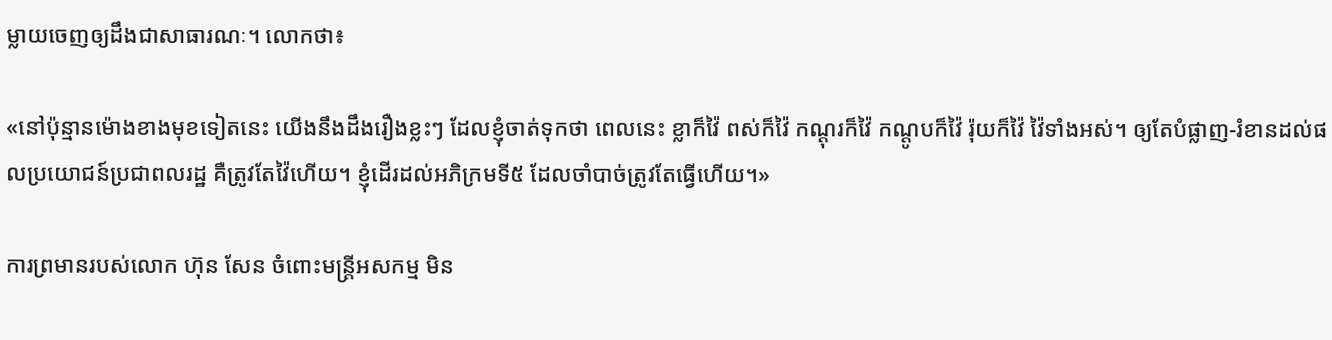ម្លាយចេញឲ្យដឹងជាសាធារណៈ។ លោកថា៖

«នៅប៉ុន្មានម៉ោងខាងមុខទៀតនេះ យើងនឹងដឹងរឿងខ្លះៗ ដែលខ្ញុំចាត់ទុកថា ពេលនេះ ខ្លាក៏វ៉ៃ ពស់ក៏វ៉ៃ កណ្ដុរក៏វ៉ៃ កណ្ដូបក៏វ៉ៃ រ៉ុយក៏វ៉ៃ វ៉ៃទាំងអស់។ ឲ្យតែបំផ្លាញ-រំខានដល់ផលប្រយោជន៍ប្រជាពលរដ្ឋ គឺត្រូវតែវ៉ៃហើយ។ ខ្ញុំដើរដល់អភិក្រមទី៥ ដែលចាំបាច់ត្រូវតែធ្វើហើយ។»

ការព្រមានរបស់លោក ហ៊ុន សែន ចំពោះមន្ត្រីអសកម្ម មិន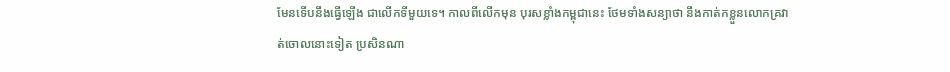មែនទើបនឹងធ្វើឡើង ជាលើកទីមួយទេ។ កាលពីលើកមុន បុរសខ្លាំងកម្ពុជានេះ ថែមទាំងសន្យាថា នឹងកាត់កខ្លួនលោកគ្រវាត់ចោលនោះទៀត ប្រសិនណា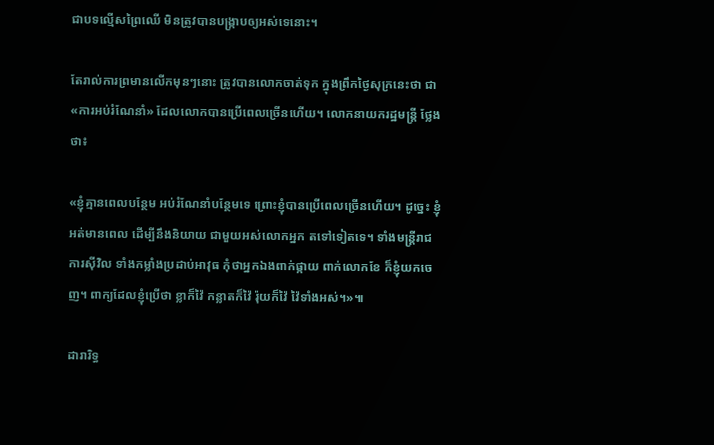ជាបទល្មើសព្រៃឈើ មិនត្រូវបានបង្ក្រាបឲ្យអស់ទេនោះ។

តែរាល់ការព្រមានលើកមុនៗនោះ ត្រូវបានលោកចាត់ទុក ក្នុងព្រឹកថ្ងៃសុក្រនេះថា ជា«ការអប់រំណែនាំ» ដែលលោកបានប្រើពេលច្រើនហើយ។ លោកនាយករដ្ឋមន្ត្រី ថ្លែងថា៖

«ខ្ញុំគ្មានពេលបន្ថែម អប់រំណែនាំបន្ថែមទេ ព្រោះខ្ញុំបានប្រើពេលច្រើនហើយ។ ដូច្នេះ ខ្ញុំអត់មានពេល ដើម្បីនឹងនិយាយ ជាមួយអស់លោកអ្នក តទៅទៀតទេ។ ទាំងមន្ត្រីរាជការស៊ីវិល ទាំងកម្លាំងប្រដាប់អាវុធ កុំថាអ្នកឯងពាក់ផ្កាយ ពាក់លោកខែ ក៏ខ្ញុំយកចេញ។ ពាក្យដែលខ្ញុំប្រើថា ខ្លាក៏វ៉ៃ កន្លាតក៏វ៉ៃ រ៉ុយក៏វ៉ៃ វ៉ៃទាំងអស់។»៕

ដារារិទ្ធ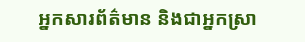អ្នកសារព័ត៌មាន និងជាអ្នកស្រា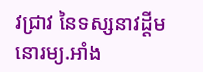វជ្រាវ នៃទស្សនាវដ្ដីមនោរម្យ.អាំង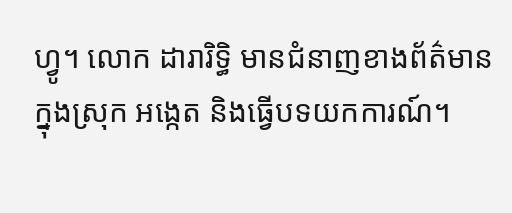ហ្វូ។ លោក ដារារិទ្ធិ មានជំនាញខាងព័ត៌មានក្នុងស្រុក អង្កេត និងធ្វើបទយកការណ៍។